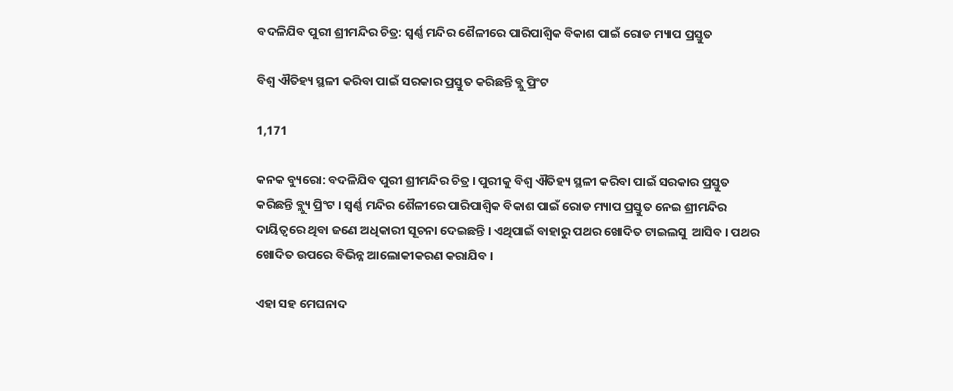ବଦଳିଯିବ ପୁରୀ ଶ୍ରୀମନ୍ଦିର ଚିତ୍ର: ସ୍ୱର୍ଣ୍ଣ ମନ୍ଦିର ଶୈଳୀରେ ପାରିପାଶ୍ୱିକ ବିକାଶ ପାଇଁ ରୋଡ ମ୍ୟାପ ପ୍ରସ୍ତୁତ

ବିଶ୍ୱ ଐତିହ୍ୟ ସ୍ଥଳୀ କରିବା ପାଇଁ ସରକାର ପ୍ରସ୍ତୁତ କରିଛନ୍ତି ବ୍ଲୁ ପ୍ରିଂଟ

1,171

କନକ ବ୍ୟୁରୋ: ବଦଳିଯିବ ପୁରୀ ଶ୍ରୀମନ୍ଦିର ଚିତ୍ର । ପୁରୀକୁ ବିଶ୍ୱ ଐତିହ୍ୟ ସ୍ଥଳୀ କରିବା ପାଇଁ ସରକାର ପ୍ରସ୍ତୁତ କରିଛନ୍ତି ବ୍ଲ୍ୟୁ ପ୍ରିଂଟ । ସ୍ୱର୍ଣ୍ଣ ମନ୍ଦିର ଶୈଳୀରେ ପାରିପାଶ୍ୱିକ ବିକାଶ ପାଇଁ ରୋଡ ମ୍ୟାପ ପ୍ରସ୍ତୁତ ନେଇ ଶ୍ରୀମନ୍ଦିର ଦାୟିତ୍ୱରେ ଥିବା ଜଣେ ଅଧିକାରୀ ସୂଚନା ଦେଇଛନ୍ତି । ଏଥିପାଇଁ ବାହାରୁ ପଥର ଖୋଦିତ ଟାଇଲସୁ  ଆସିବ । ପଥର ଖୋଦିତ ଉପରେ ବିଭିନ୍ନ ଆଲୋକୀକରଣ କରାଯିବ ।

ଏହା ସହ ମେଘନାଦ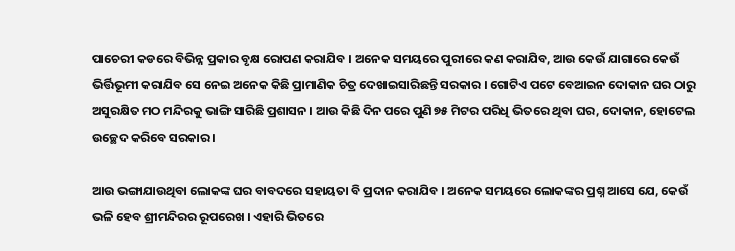ପାଚେରୀ କଡରେ ବିଭିନ୍ନ ପ୍ରକାର ବୃକ୍ଷ ରୋପଣ କରାଯିବ । ଅନେକ ସମୟରେ ପୁରୀରେ କଣ କରାଯିବ, ଆଉ କେଉଁ ଯାଗାରେ କେଉଁ ଭିର୍ତ୍ତିଭୂମୀ କରାଯିବ ସେ ନେଇ ଅନେକ କିଛି ପ୍ରାମାଣିକ ଚିତ୍ର ଦେଖାଇସାରିଛନ୍ତି ସରକାର । ଗୋଟିଏ ପଟେ ବେଆଇନ ଦୋକାନ ଘର ଠାରୁ ଅସୁରକ୍ଷିତ ମଠ ମନ୍ଦିରକୁ ଭାଙ୍ଗି ସାରିଛି ପ୍ରଶାସନ । ଆଉ କିଛି ଦିନ ପରେ ପୁଣି ୭୫ ମିଟର ପରିଧି ଭିତରେ ଥିବା ଘର, ଦୋକାନ, ହୋଟେଲ ଉଚ୍ଛେଦ କରିବେ ସରକାର ।

ଆଉ ଭଙ୍ଗାଯାଉଥିବା ଲୋକଙ୍କ ଘର ବାବଦରେ ସହାୟତା ବି ପ୍ରଦାନ କରାଯିବ । ଅନେକ ସମୟରେ ଲୋକଙ୍କର ପ୍ରଶ୍ନ ଆସେ ଯେ, କେଉଁ ଭଳି ହେବ ଶ୍ରୀମନ୍ଦିରର ରୂପରେଖ । ଏହାରି ଭିତରେ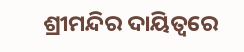ଶ୍ରୀମନ୍ଦିର ଦାୟିତ୍ୱରେ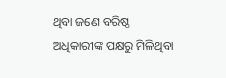ଥିବା ଜଣେ ବରିଷ୍ଠ ଅଧିକାରୀଙ୍କ ପକ୍ଷରୁ ମିଳିଥିବା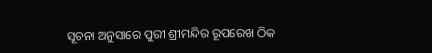ସୂଚନା ଅନୁସାରେ ପୁରୀ ଶ୍ରୀମନ୍ଦିର ରୂପରେଖ ଠିକ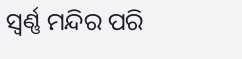ସ୍ୱର୍ଣ୍ଣ ମନ୍ଦିର ପରି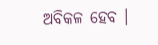ଅବିକଳ ହେବ ।